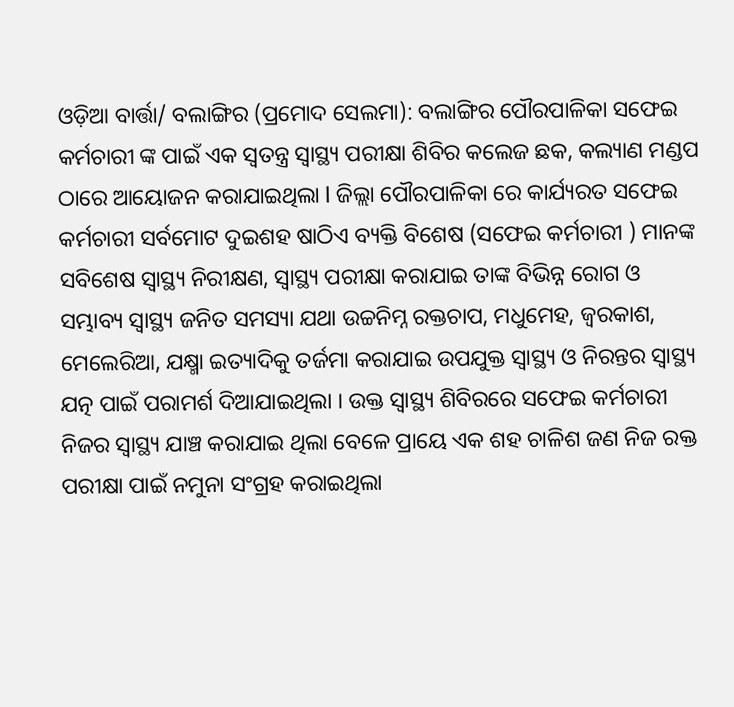ଓଡ଼ିଆ ବାର୍ତ୍ତା/ ବଲାଙ୍ଗିର (ପ୍ରମୋଦ ସେଲମା): ବଲାଙ୍ଗିର ପୌରପାଳିକା ସଫେଇ କର୍ମଚାରୀ ଙ୍କ ପାଇଁ ଏକ ସ୍ୱତନ୍ତ୍ର ସ୍ୱାସ୍ଥ୍ୟ ପରୀକ୍ଷା ଶିବିର କଲେଜ ଛକ, କଲ୍ୟାଣ ମଣ୍ଡପ ଠାରେ ଆୟୋଜନ କରାଯାଇଥିଲା l ଜିଲ୍ଲା ପୌରପାଳିକା ରେ କାର୍ଯ୍ୟରତ ସଫେଇ କର୍ମଚାରୀ ସର୍ବମୋଟ ଦୁଇଶହ ଷାଠିଏ ବ୍ୟକ୍ତି ବିଶେଷ (ସଫେଇ କର୍ମଚାରୀ ) ମାନଙ୍କ ସବିଶେଷ ସ୍ୱାସ୍ଥ୍ୟ ନିରୀକ୍ଷଣ, ସ୍ୱାସ୍ଥ୍ୟ ପରୀକ୍ଷା କରାଯାଇ ତାଙ୍କ ବିଭିନ୍ନ ରୋଗ ଓ ସମ୍ଭାବ୍ୟ ସ୍ୱାସ୍ଥ୍ୟ ଜନିତ ସମସ୍ୟା ଯଥା ଉଚ୍ଚନିମ୍ନ ରକ୍ତଚାପ, ମଧୁମେହ, ଜ୍ୱରକାଶ, ମେଲେରିଆ, ଯକ୍ଷ୍ମା ଇତ୍ୟାଦିକୁ ତର୍ଜମା କରାଯାଇ ଉପଯୁକ୍ତ ସ୍ୱାସ୍ଥ୍ୟ ଓ ନିରନ୍ତର ସ୍ୱାସ୍ଥ୍ୟ ଯତ୍ନ ପାଇଁ ପରାମର୍ଶ ଦିଆଯାଇଥିଲା । ଉକ୍ତ ସ୍ୱାସ୍ଥ୍ୟ ଶିବିରରେ ସଫେଇ କର୍ମଚାରୀ ନିଜର ସ୍ୱାସ୍ଥ୍ୟ ଯାଞ୍ଚ କରାଯାଇ ଥିଲା ବେଳେ ପ୍ରାୟେ ଏକ ଶହ ଚାଳିଶ ଜଣ ନିଜ ରକ୍ତ ପରୀକ୍ଷା ପାଇଁ ନମୁନା ସଂଗ୍ରହ କରାଇଥିଲା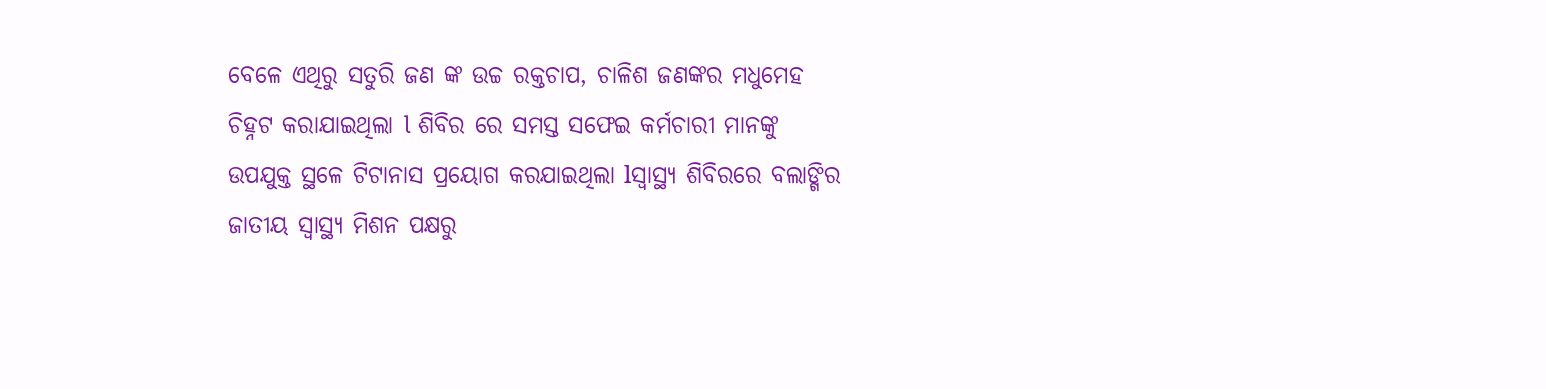ବେଳେ ଏଥିରୁ ସତୁରି ଜଣ ଙ୍କ ଉଚ୍ଚ ରକ୍ତଚାପ, ଚାଳିଶ ଜଣଙ୍କର ମଧୁମେହ ଚିହ୍ନଟ କରାଯାଇଥିଲା l ଶିବିର ରେ ସମସ୍ତ ସଫେଇ କର୍ମଚାରୀ ମାନଙ୍କୁ ଉପଯୁକ୍ତ ସ୍ଥଳେ ଟିଟାନାସ ପ୍ରୟୋଗ କରଯାଇଥିଲା lସ୍ୱାସ୍ଥ୍ୟ ଶିବିରରେ ବଲାଙ୍ଗିର ଜାତୀୟ ସ୍ୱାସ୍ଥ୍ୟ ମିଶନ ପକ୍ଷରୁ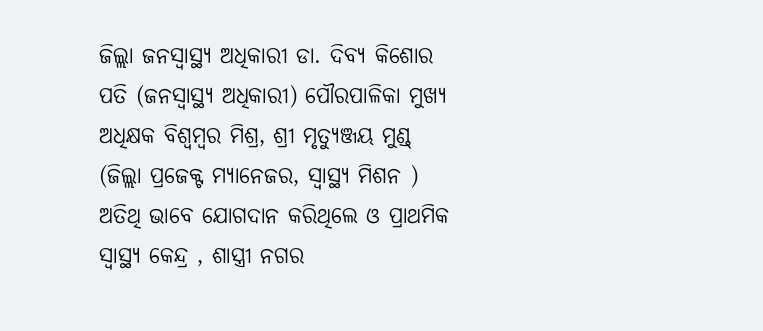ଜିଲ୍ଲା ଜନସ୍ୱାସ୍ଥ୍ୟ ଅଧିକାରୀ ଡା. ଦିବ୍ୟ କିଶୋର ପତି (ଜନସ୍ୱାସ୍ଥ୍ୟ ଅଧିକାରୀ) ପୌରପାଳିକା ମୁଖ୍ୟ ଅଧିକ୍ଷକ ବିଶ୍ୱମ୍ବର ମିଶ୍ର, ଶ୍ରୀ ମୃତ୍ୟୁଞ୍ଜୟ ମୁଣ୍ଡ୍ (ଜିଲ୍ଲା ପ୍ରଜେକ୍ଟ ମ୍ୟାନେଜର, ସ୍ୱାସ୍ଥ୍ୟ ମିଶନ ) ଅତିଥି ଭାବେ ଯୋଗଦାନ କରିଥିଲେ ଓ ପ୍ରାଥମିକ ସ୍ୱାସ୍ଥ୍ୟ କେନ୍ଦ୍ର , ଶାସ୍ତ୍ରୀ ନଗର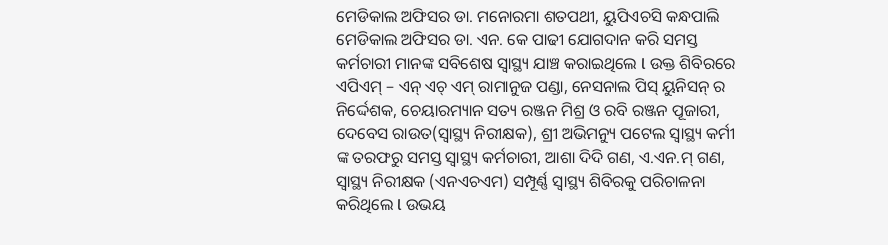ମେଡିକାଲ ଅଫିସର ଡା. ମନୋରମା ଶତପଥୀ, ୟୁପିଏଚସି କନ୍ଧପାଲି ମେଡିକାଲ ଅଫିସର ଡା. ଏନ. କେ ପାଢୀ ଯୋଗଦାନ କରି ସମସ୍ତ କର୍ମଚାରୀ ମାନଙ୍କ ସବିଶେଷ ସ୍ୱାସ୍ଥ୍ୟ ଯାଞ୍ଚ କରାଇଥିଲେ l ଉକ୍ତ ଶିବିରରେ ଏପିଏମ୍ – ଏନ୍ ଏଚ୍ ଏମ୍ ରାମାନୁଜ ପଣ୍ଡା, ନେସନାଲ ପିସ୍ ୟୁନିସନ୍ ର ନିର୍ଦ୍ଦେଶକ, ଚେୟାରମ୍ୟାନ ସତ୍ୟ ରଞ୍ଜନ ମିଶ୍ର ଓ ରବି ରଞ୍ଜନ ପୂଜାରୀ, ଦେବେସ ରାଉତ(ସ୍ୱାସ୍ଥ୍ୟ ନିରୀକ୍ଷକ), ଶ୍ରୀ ଅଭିମନ୍ୟୁ ପଟେଲ ସ୍ୱାସ୍ଥ୍ୟ କର୍ମୀ ଙ୍କ ତରଫରୁ ସମସ୍ତ ସ୍ୱାସ୍ଥ୍ୟ କର୍ମଚାରୀ, ଆଶା ଦିଦି ଗଣ, ଏ.ଏନ.ମ୍ ଗଣ, ସ୍ୱାସ୍ଥ୍ୟ ନିରୀକ୍ଷକ (ଏନଏଚଏମ) ସମ୍ପୂର୍ଣ୍ଣ ସ୍ୱାସ୍ଥ୍ୟ ଶିବିରକୁ ପରିଚାଳନା କରିଥିଲେ l ଉଭୟ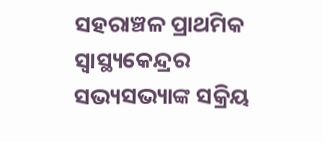ସହରାଞ୍ଚଳ ପ୍ରାଥମିକ ସ୍ୱାସ୍ଥ୍ୟକେନ୍ଦ୍ରର ସଭ୍ୟସଭ୍ୟାଙ୍କ ସକ୍ରିୟ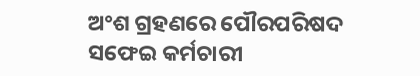ଅଂଶ ଗ୍ରହଣରେ ପୌରପରିଷଦ ସଫେଇ କର୍ମଚାରୀ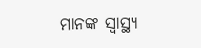ମାନଙ୍କ ସ୍ୱାସ୍ଥ୍ୟ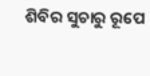ଶିବିର ସୁଚାରୁ ରୂପେ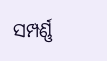ସମ୍ପର୍ଣ୍ଣ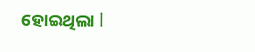ହୋଇଥିଲା l